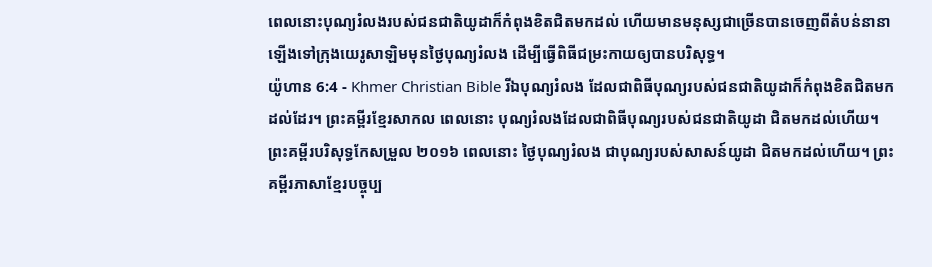ពេលនោះបុណ្យរំលងរបស់ជនជាតិយូដាក៏កំពុងខិតជិតមកដល់ ហើយមានមនុស្សជាច្រើនបានចេញពីតំបន់នានាឡើងទៅក្រុងយេរូសាឡិមមុនថ្ងៃបុណ្យរំលង ដើម្បីធ្វើពិធីជម្រះកាយឲ្យបានបរិសុទ្ធ។
យ៉ូហាន 6:4 - Khmer Christian Bible រីឯបុណ្យរំលង ដែលជាពិធីបុណ្យរបស់ជនជាតិយូដាក៏កំពុងខិតជិតមកដល់ដែរ។ ព្រះគម្ពីរខ្មែរសាកល ពេលនោះ បុណ្យរំលងដែលជាពិធីបុណ្យរបស់ជនជាតិយូដា ជិតមកដល់ហើយ។ ព្រះគម្ពីរបរិសុទ្ធកែសម្រួល ២០១៦ ពេលនោះ ថ្ងៃបុណ្យរំលង ជាបុណ្យរបស់សាសន៍យូដា ជិតមកដល់ហើយ។ ព្រះគម្ពីរភាសាខ្មែរបច្ចុប្ប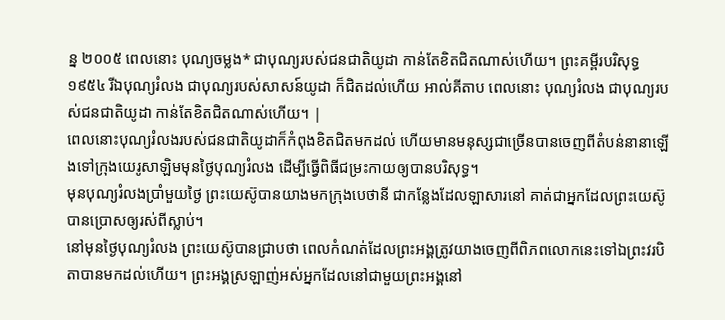ន្ន ២០០៥ ពេលនោះ បុណ្យចម្លង* ជាបុណ្យរបស់ជនជាតិយូដា កាន់តែខិតជិតណាស់ហើយ។ ព្រះគម្ពីរបរិសុទ្ធ ១៩៥៤ រីឯបុណ្យរំលង ជាបុណ្យរបស់សាសន៍យូដា ក៏ជិតដល់ហើយ អាល់គីតាប ពេលនោះ បុណ្យរំលង ជាបុណ្យរបស់ជនជាតិយូដា កាន់តែខិតជិតណាស់ហើយ។ |
ពេលនោះបុណ្យរំលងរបស់ជនជាតិយូដាក៏កំពុងខិតជិតមកដល់ ហើយមានមនុស្សជាច្រើនបានចេញពីតំបន់នានាឡើងទៅក្រុងយេរូសាឡិមមុនថ្ងៃបុណ្យរំលង ដើម្បីធ្វើពិធីជម្រះកាយឲ្យបានបរិសុទ្ធ។
មុនបុណ្យរំលងប្រាំមួយថ្ងៃ ព្រះយេស៊ូបានយាងមកក្រុងបេថានី ជាកន្លែងដែលឡាសារនៅ គាត់ជាអ្នកដែលព្រះយេស៊ូបានប្រោសឲ្យរស់ពីស្លាប់។
នៅមុនថ្ងៃបុណ្យរំលង ព្រះយេស៊ូបានជ្រាបថា ពេលកំណត់ដែលព្រះអង្គត្រូវយាងចេញពីពិភពលោកនេះទៅឯព្រះវរបិតាបានមកដល់ហើយ។ ព្រះអង្គស្រឡាញ់អស់អ្នកដែលនៅជាមួយព្រះអង្គនៅ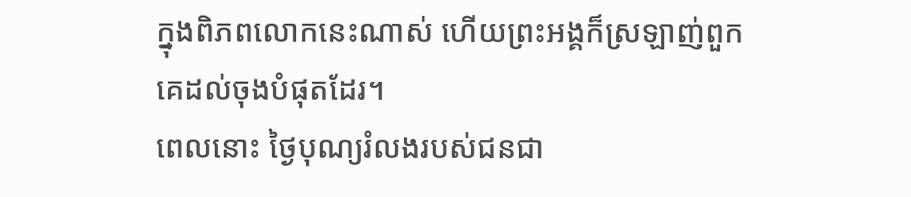ក្នុងពិភពលោកនេះណាស់ ហើយព្រះអង្គក៏ស្រឡាញ់ពួកគេដល់ចុងបំផុតដែរ។
ពេលនោះ ថ្ងៃបុណ្យរំលងរបស់ជនជា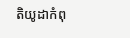តិយូដាកំពុ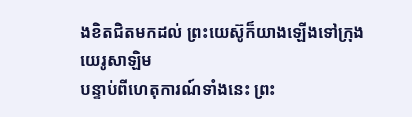ងខិតជិតមកដល់ ព្រះយេស៊ូក៏យាងឡើងទៅក្រុងយេរូសាឡិម
បន្ទាប់ពីហេតុការណ៍ទាំងនេះ ព្រះ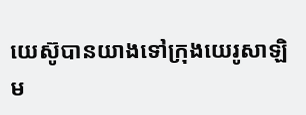យេស៊ូបានយាងទៅក្រុងយេរូសាឡិម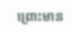ព្រោះមាន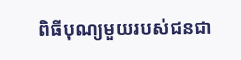ពិធីបុណ្យមួយរបស់ជនជា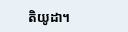តិយូដា។